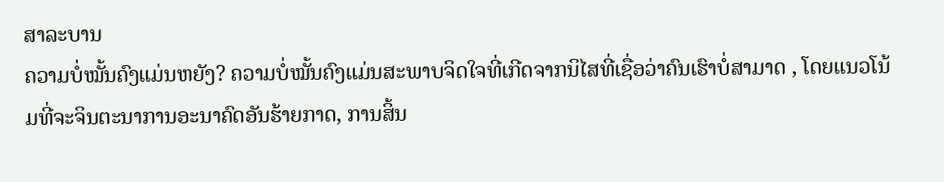ສາລະບານ
ຄວາມບໍ່ໝັ້ນຄົງແມ່ນຫຍັງ? ຄວາມບໍ່ໝັ້ນຄົງແມ່ນສະພາບຈິດໃຈທີ່ເກີດຈາກນິໄສທີ່ເຊື່ອວ່າຄົນເຮົາບໍ່ສາມາດ , ໂດຍແນວໂນ້ມທີ່ຈະຈິນຕະນາການອະນາຄົດອັນຮ້າຍກາດ, ການສິ້ນ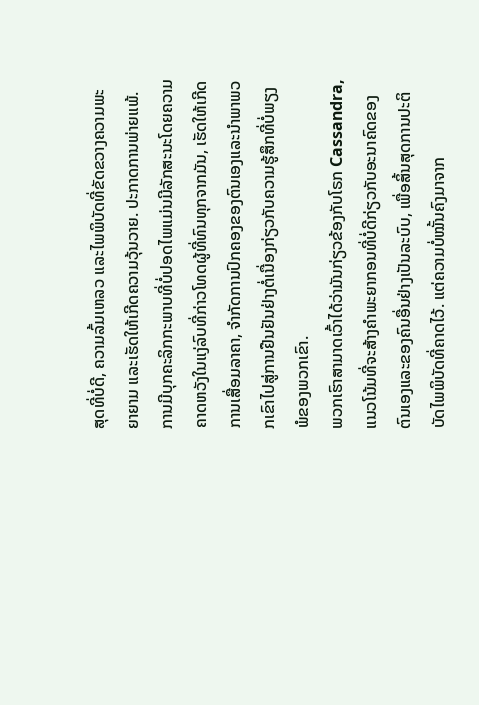ສຸດທີ່ບໍ່ດີ, ຄວາມລົ້ມເຫລວ ແລະໄພພິບັດທີ່ຂັດຂວາງຄວາມພະຍາຍາມ ແລະເຮັດໃຫ້ເກີດຄວາມວຸ້ນວາຍ. ປະກາດການພ່າຍແພ້.
ການມີບຸກຄະລິກກະພາບທີ່ບໍ່ປອດໄພແມ່ນມີລັກສະນະໂດຍຄວາມຄາດຫວັງໃນແງ່ລົບທີ່ກ່າວໂທດຜູ້ທີ່ທົນທຸກຈາກມັນ, ເຮັດໃຫ້ເກີດການເສື່ອມລາຄາ, ຈໍາກັດການປົກຄອງຂອງຕົນເອງແລະນໍາພາພວກເຂົາໄປສູ່ການຢືນຢັນຢ່າງຕໍ່ເນື່ອງກ່ຽວກັບຄວາມຮູ້ສຶກທີ່ບໍ່ພຽງພໍຂອງພວກເຂົາ.
ພວກເຮົາສາມາດເວົ້າໄດ້ວ່າມັນກ່ຽວຂ້ອງກັບໂຣກ Cassandra, ແນວໂນ້ມທີ່ຈະສ້າງຄໍາພະຍາກອນທີ່ບໍ່ດີກ່ຽວກັບອະນາຄົດຂອງຕົນເອງແລະຂອງຄົນອື່ນຢ່າງເປັນລະບົບ, ເພື່ອສິ້ນສຸດການປະຕິບັດໄພພິບັດທີ່ຄາດໄວ້. ແຕ່ຄວາມບໍ່ໝັ້ນຄົງມາຈາກ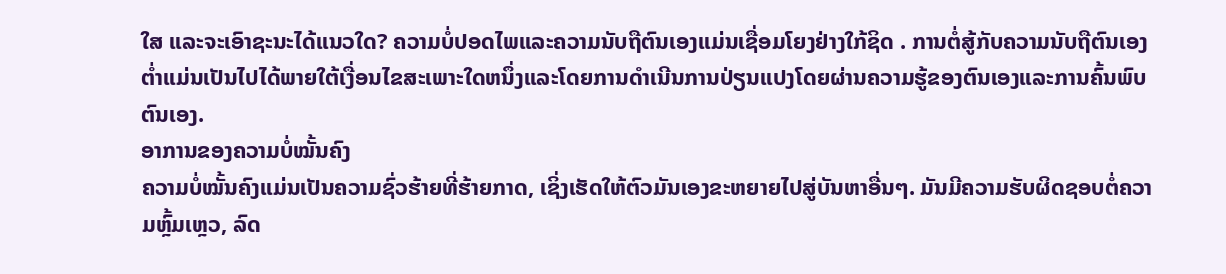ໃສ ແລະຈະເອົາຊະນະໄດ້ແນວໃດ? ຄວາມບໍ່ປອດໄພແລະຄວາມນັບຖືຕົນເອງແມ່ນເຊື່ອມໂຍງຢ່າງໃກ້ຊິດ . ການຕໍ່ສູ້ກັບຄວາມນັບຖືຕົນເອງຕໍ່າແມ່ນເປັນໄປໄດ້ພາຍໃຕ້ເງື່ອນໄຂສະເພາະໃດຫນຶ່ງແລະໂດຍການດໍາເນີນການປ່ຽນແປງໂດຍຜ່ານຄວາມຮູ້ຂອງຕົນເອງແລະການຄົ້ນພົບຕົນເອງ.
ອາການຂອງຄວາມບໍ່ໝັ້ນຄົງ
ຄວາມບໍ່ໝັ້ນຄົງແມ່ນເປັນຄວາມຊົ່ວຮ້າຍທີ່ຮ້າຍກາດ, ເຊິ່ງເຮັດໃຫ້ຕົວມັນເອງຂະຫຍາຍໄປສູ່ບັນຫາອື່ນໆ. ມັນມີຄວາມຮັບຜິດຊອບຕໍ່ຄວາມຫຼົ້ມເຫຼວ, ລົດ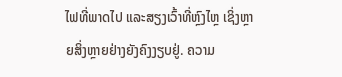ໄຟທີ່ພາດໄປ ແລະສຽງເວົ້າທີ່ຫຼົງໄຫຼ ເຊິ່ງຫຼາຍສິ່ງຫຼາຍຢ່າງຍັງຄົງງຽບຢູ່. ຄວາມ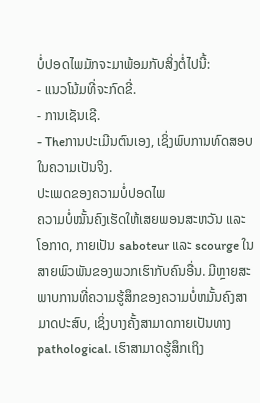ບໍ່ປອດໄພມັກຈະມາພ້ອມກັບສິ່ງຕໍ່ໄປນີ້:
- ແນວໂນ້ມທີ່ຈະກົດຂີ່.
- ການເຊັນເຊີ.
- Theການປະເມີນຕົນເອງ, ເຊິ່ງພົບການທົດສອບໃນຄວາມເປັນຈິງ.
ປະເພດຂອງຄວາມບໍ່ປອດໄພ
ຄວາມບໍ່ໝັ້ນຄົງເຮັດໃຫ້ເສຍພອນສະຫວັນ ແລະ ໂອກາດ, ກາຍເປັນ saboteur ແລະ scourge ໃນສາຍພົວພັນຂອງພວກເຮົາກັບຄົນອື່ນ. ມີຫຼາຍສະພາບການທີ່ຄວາມຮູ້ສຶກຂອງຄວາມບໍ່ຫມັ້ນຄົງສາມາດປະສົບ, ເຊິ່ງບາງຄັ້ງສາມາດກາຍເປັນທາງ pathological. ເຮົາສາມາດຮູ້ສຶກເຖິງ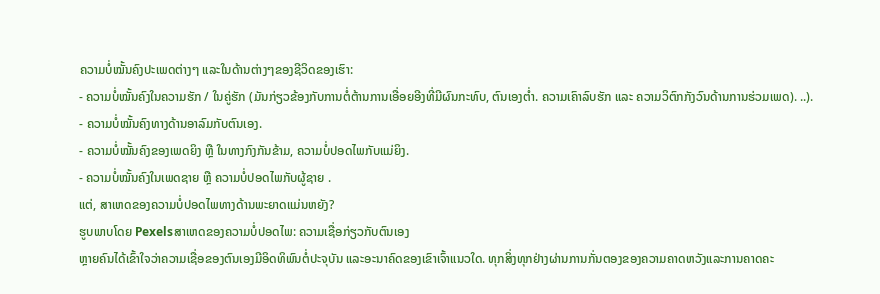ຄວາມບໍ່ໝັ້ນຄົງປະເພດຕ່າງໆ ແລະໃນດ້ານຕ່າງໆຂອງຊີວິດຂອງເຮົາ:
- ຄວາມບໍ່ໝັ້ນຄົງໃນຄວາມຮັກ / ໃນຄູ່ຮັກ (ມັນກ່ຽວຂ້ອງກັບການຕໍ່ຕ້ານການເອື່ອຍອີງທີ່ມີຜົນກະທົບ, ຕົນເອງຕໍ່າ. ຄວາມເຄົາລົບຮັກ ແລະ ຄວາມວິຕົກກັງວົນດ້ານການຮ່ວມເພດ). ..).
- ຄວາມບໍ່ໝັ້ນຄົງທາງດ້ານອາລົມກັບຕົນເອງ.
- ຄວາມບໍ່ໝັ້ນຄົງຂອງເພດຍິງ ຫຼື ໃນທາງກົງກັນຂ້າມ, ຄວາມບໍ່ປອດໄພກັບແມ່ຍິງ.
- ຄວາມບໍ່ໝັ້ນຄົງໃນເພດຊາຍ ຫຼື ຄວາມບໍ່ປອດໄພກັບຜູ້ຊາຍ .
ແຕ່, ສາເຫດຂອງຄວາມບໍ່ປອດໄພທາງດ້ານພະຍາດແມ່ນຫຍັງ?
ຮູບພາບໂດຍ Pexelsສາເຫດຂອງຄວາມບໍ່ປອດໄພ: ຄວາມເຊື່ອກ່ຽວກັບຕົນເອງ
ຫຼາຍຄົນໄດ້ເຂົ້າໃຈວ່າຄວາມເຊື່ອຂອງຕົນເອງມີອິດທິພົນຕໍ່ປະຈຸບັນ ແລະອະນາຄົດຂອງເຂົາເຈົ້າແນວໃດ. ທຸກສິ່ງທຸກຢ່າງຜ່ານການກັ່ນຕອງຂອງຄວາມຄາດຫວັງແລະການຄາດຄະ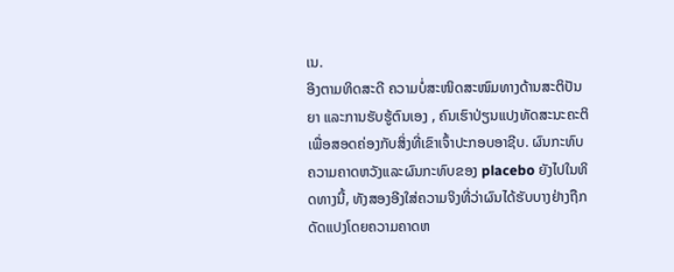ເນ.
ອີງຕາມທິດສະດີ ຄວາມບໍ່ສະໜິດສະໜົມທາງດ້ານສະຕິປັນຍາ ແລະການຮັບຮູ້ຕົນເອງ , ຄົນເຮົາປ່ຽນແປງທັດສະນະຄະຕິເພື່ອສອດຄ່ອງກັບສິ່ງທີ່ເຂົາເຈົ້າປະກອບອາຊີບ. ຜົນກະທົບ ຄວາມຄາດຫວັງແລະຜົນກະທົບຂອງ placebo ຍັງໄປໃນທິດທາງນີ້, ທັງສອງອີງໃສ່ຄວາມຈິງທີ່ວ່າຜົນໄດ້ຮັບບາງຢ່າງຖືກດັດແປງໂດຍຄວາມຄາດຫ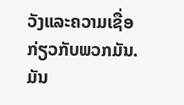ວັງແລະຄວາມເຊື່ອກ່ຽວກັບພວກມັນ.
ມັນ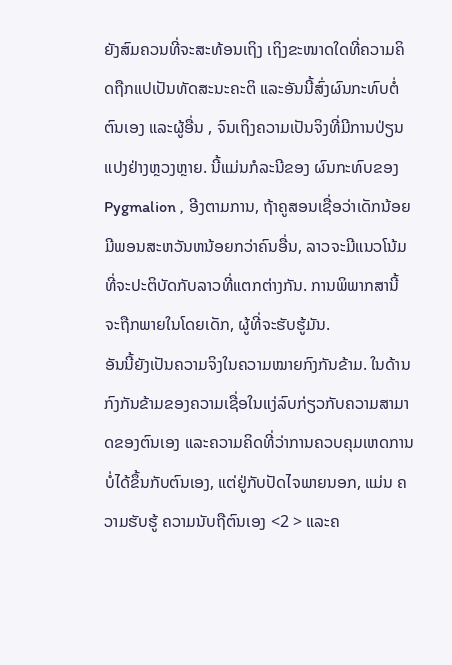ຍັງສົມຄວນທີ່ຈະສະທ້ອນເຖິງ ເຖິງຂະໜາດໃດທີ່ຄວາມຄິດຖືກແປເປັນທັດສະນະຄະຕິ ແລະອັນນີ້ສົ່ງຜົນກະທົບຕໍ່ຕົນເອງ ແລະຜູ້ອື່ນ , ຈົນເຖິງຄວາມເປັນຈິງທີ່ມີການປ່ຽນແປງຢ່າງຫຼວງຫຼາຍ. ນີ້ແມ່ນກໍລະນີຂອງ ຜົນກະທົບຂອງ Pygmalion , ອີງຕາມການ, ຖ້າຄູສອນເຊື່ອວ່າເດັກນ້ອຍມີພອນສະຫວັນຫນ້ອຍກວ່າຄົນອື່ນ, ລາວຈະມີແນວໂນ້ມທີ່ຈະປະຕິບັດກັບລາວທີ່ແຕກຕ່າງກັນ. ການພິພາກສານີ້ຈະຖືກພາຍໃນໂດຍເດັກ, ຜູ້ທີ່ຈະຮັບຮູ້ມັນ.
ອັນນີ້ຍັງເປັນຄວາມຈິງໃນຄວາມໝາຍກົງກັນຂ້າມ. ໃນດ້ານກົງກັນຂ້າມຂອງຄວາມເຊື່ອໃນແງ່ລົບກ່ຽວກັບຄວາມສາມາດຂອງຕົນເອງ ແລະຄວາມຄິດທີ່ວ່າການຄວບຄຸມເຫດການບໍ່ໄດ້ຂຶ້ນກັບຕົນເອງ, ແຕ່ຢູ່ກັບປັດໄຈພາຍນອກ, ແມ່ນ ຄວາມຮັບຮູ້ ຄວາມນັບຖືຕົນເອງ <2 > ແລະຄ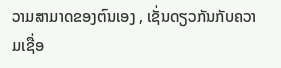ວາມສາມາດຂອງຕົນເອງ , ເຊັ່ນດຽວກັນກັບຄວາມເຊື່ອ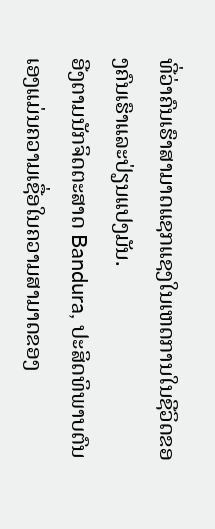ທີ່ວ່າຄົນເຮົາສາມາດແຊກແຊງໃນເຫດການໃນຊີວິດຂອງຄົນເຮົາແລະປ່ຽນແປງມັນ.
ອີງຕາມນັກຈິດຕະສາດ Bandura, ປະສິດທິພາບຕົນເອງແມ່ນຄວາມເຊື່ອໃນຄວາມສາມາດຂອງ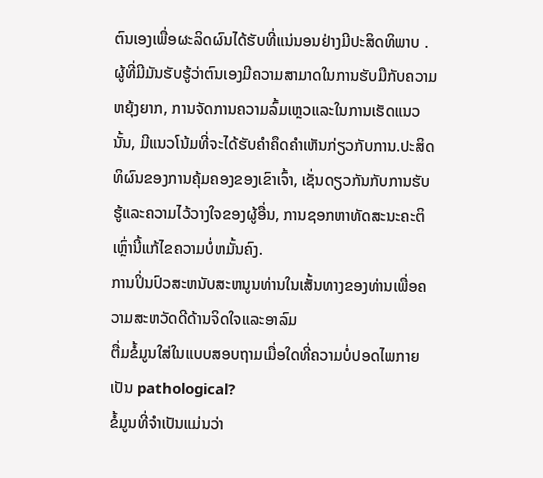ຕົນເອງເພື່ອຜະລິດຜົນໄດ້ຮັບທີ່ແນ່ນອນຢ່າງມີປະສິດທິພາບ . ຜູ້ທີ່ມີມັນຮັບຮູ້ວ່າຕົນເອງມີຄວາມສາມາດໃນການຮັບມືກັບຄວາມຫຍຸ້ງຍາກ, ການຈັດການຄວາມລົ້ມເຫຼວແລະໃນການເຮັດແນວນັ້ນ, ມີແນວໂນ້ມທີ່ຈະໄດ້ຮັບຄໍາຄຶດຄໍາເຫັນກ່ຽວກັບການ.ປະສິດທິຜົນຂອງການຄຸ້ມຄອງຂອງເຂົາເຈົ້າ, ເຊັ່ນດຽວກັນກັບການຮັບຮູ້ແລະຄວາມໄວ້ວາງໃຈຂອງຜູ້ອື່ນ, ການຊອກຫາທັດສະນະຄະຕິເຫຼົ່ານີ້ແກ້ໄຂຄວາມບໍ່ຫມັ້ນຄົງ.
ການປິ່ນປົວສະຫນັບສະຫນູນທ່ານໃນເສັ້ນທາງຂອງທ່ານເພື່ອຄວາມສະຫວັດດີດ້ານຈິດໃຈແລະອາລົມ
ຕື່ມຂໍ້ມູນໃສ່ໃນແບບສອບຖາມເມື່ອໃດທີ່ຄວາມບໍ່ປອດໄພກາຍເປັນ pathological?
ຂໍ້ມູນທີ່ຈຳເປັນແມ່ນວ່າ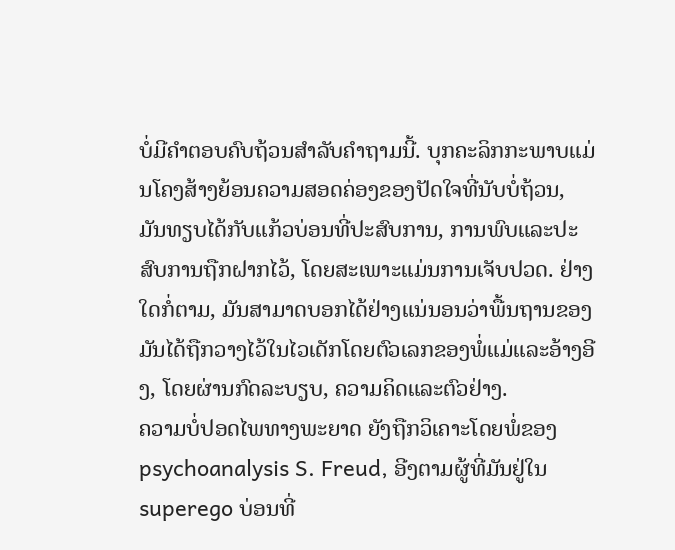ບໍ່ມີຄຳຕອບຄົບຖ້ວນສຳລັບຄຳຖາມນີ້. ບຸກຄະລິກກະພາບແມ່ນໂຄງສ້າງຍ້ອນຄວາມສອດຄ່ອງຂອງປັດໃຈທີ່ນັບບໍ່ຖ້ວນ, ມັນທຽບໄດ້ກັບແກ້ວບ່ອນທີ່ປະສົບການ, ການພົບແລະປະສົບການຖືກຝາກໄວ້, ໂດຍສະເພາະແມ່ນການເຈັບປວດ. ຢ່າງໃດກໍ່ຕາມ, ມັນສາມາດບອກໄດ້ຢ່າງແນ່ນອນວ່າພື້ນຖານຂອງມັນໄດ້ຖືກວາງໄວ້ໃນໄວເດັກໂດຍຕົວເລກຂອງພໍ່ແມ່ແລະອ້າງອີງ, ໂດຍຜ່ານກົດລະບຽບ, ຄວາມຄິດແລະຕົວຢ່າງ.
ຄວາມບໍ່ປອດໄພທາງພະຍາດ ຍັງຖືກວິເຄາະໂດຍພໍ່ຂອງ psychoanalysis S. Freud, ອີງຕາມຜູ້ທີ່ມັນຢູ່ໃນ superego ບ່ອນທີ່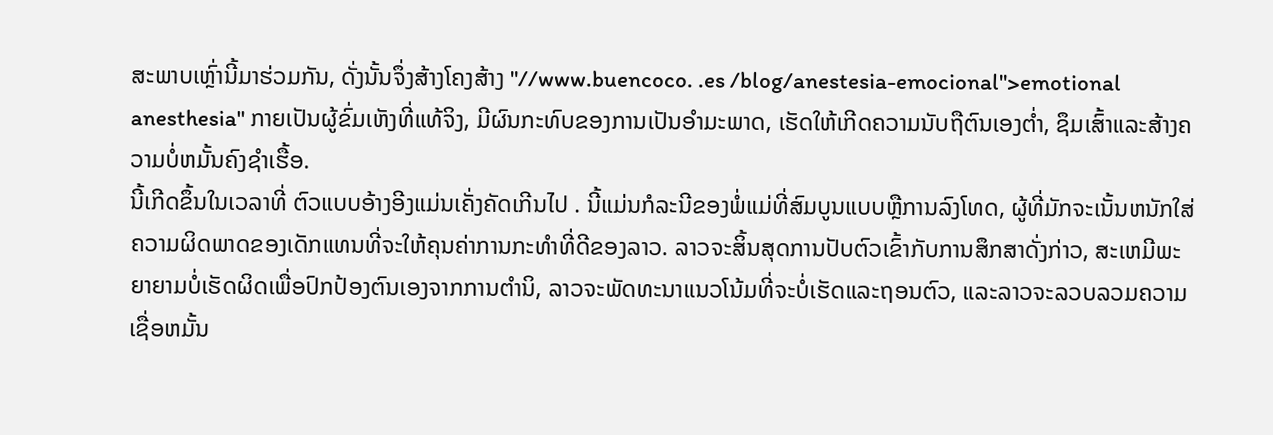ສະພາບເຫຼົ່ານີ້ມາຮ່ວມກັນ, ດັ່ງນັ້ນຈຶ່ງສ້າງໂຄງສ້າງ "//www.buencoco. .es /blog/anestesia-emocional">emotional anesthesia" ກາຍເປັນຜູ້ຂົ່ມເຫັງທີ່ແທ້ຈິງ, ມີຜົນກະທົບຂອງການເປັນອໍາມະພາດ, ເຮັດໃຫ້ເກີດຄວາມນັບຖືຕົນເອງຕ່ຳ, ຊຶມເສົ້າແລະສ້າງຄວາມບໍ່ຫມັ້ນຄົງຊໍາເຮື້ອ.
ນີ້ເກີດຂຶ້ນໃນເວລາທີ່ ຕົວແບບອ້າງອີງແມ່ນເຄັ່ງຄັດເກີນໄປ . ນີ້ແມ່ນກໍລະນີຂອງພໍ່ແມ່ທີ່ສົມບູນແບບຫຼືການລົງໂທດ, ຜູ້ທີ່ມັກຈະເນັ້ນຫນັກໃສ່ຄວາມຜິດພາດຂອງເດັກແທນທີ່ຈະໃຫ້ຄຸນຄ່າການກະທໍາທີ່ດີຂອງລາວ. ລາວຈະສິ້ນສຸດການປັບຕົວເຂົ້າກັບການສຶກສາດັ່ງກ່າວ, ສະເຫມີພະຍາຍາມບໍ່ເຮັດຜິດເພື່ອປົກປ້ອງຕົນເອງຈາກການຕໍານິ, ລາວຈະພັດທະນາແນວໂນ້ມທີ່ຈະບໍ່ເຮັດແລະຖອນຕົວ, ແລະລາວຈະລວບລວມຄວາມເຊື່ອຫມັ້ນ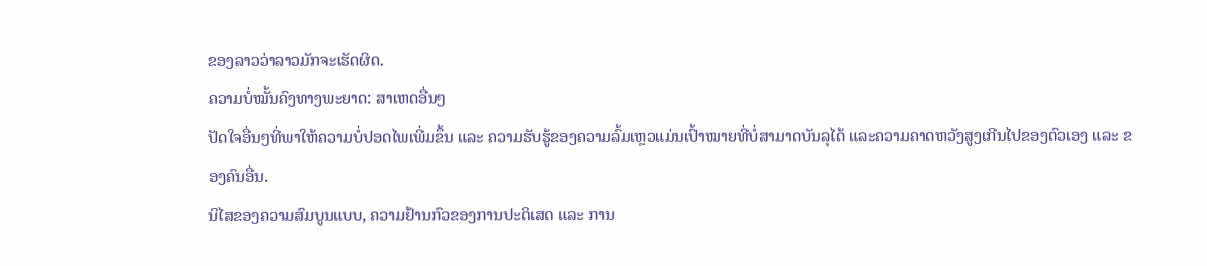ຂອງລາວວ່າລາວມັກຈະເຮັດຜິດ.
ຄວາມບໍ່ໝັ້ນຄົງທາງພະຍາດ: ສາເຫດອື່ນໆ
ປັດໃຈອື່ນໆທີ່ພາໃຫ້ຄວາມບໍ່ປອດໄພເພີ່ມຂຶ້ນ ແລະ ຄວາມຮັບຮູ້ຂອງຄວາມລົ້ມເຫຼວແມ່ນເປົ້າໝາຍທີ່ບໍ່ສາມາດບັນລຸໄດ້ ແລະຄວາມຄາດຫວັງສູງເກີນໄປຂອງຕົວເອງ ແລະ ຂອງຄົນອື່ນ.
ນິໄສຂອງຄວາມສົມບູນແບບ, ຄວາມຢ້ານກົວຂອງການປະຕິເສດ ແລະ ການ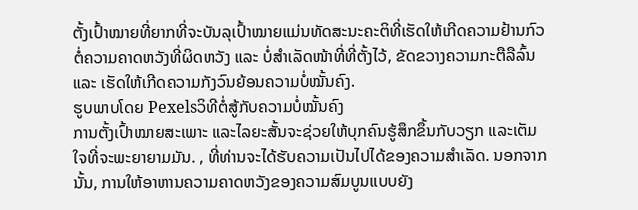ຕັ້ງເປົ້າໝາຍທີ່ຍາກທີ່ຈະບັນລຸເປົ້າໝາຍແມ່ນທັດສະນະຄະຕິທີ່ເຮັດໃຫ້ເກີດຄວາມຢ້ານກົວຕໍ່ຄວາມຄາດຫວັງທີ່ຜິດຫວັງ ແລະ ບໍ່ສຳເລັດໜ້າທີ່ທີ່ຕັ້ງໄວ້, ຂັດຂວາງຄວາມກະຕືລືລົ້ນ ແລະ ເຮັດໃຫ້ເກີດຄວາມກັງວົນຍ້ອນຄວາມບໍ່ໝັ້ນຄົງ.
ຮູບພາບໂດຍ Pexelsວິທີຕໍ່ສູ້ກັບຄວາມບໍ່ໝັ້ນຄົງ
ການຕັ້ງເປົ້າໝາຍສະເພາະ ແລະໄລຍະສັ້ນຈະຊ່ວຍໃຫ້ບຸກຄົນຮູ້ສຶກຂຶ້ນກັບວຽກ ແລະເຕັມໃຈທີ່ຈະພະຍາຍາມມັນ. , ທີ່ທ່ານຈະໄດ້ຮັບຄວາມເປັນໄປໄດ້ຂອງຄວາມສໍາເລັດ. ນອກຈາກນັ້ນ, ການໃຫ້ອາຫານຄວາມຄາດຫວັງຂອງຄວາມສົມບູນແບບຍັງ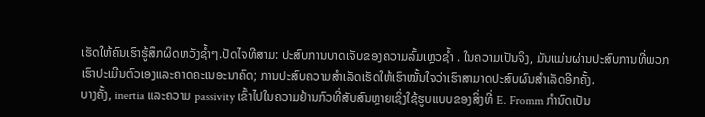ເຮັດໃຫ້ຄົນເຮົາຮູ້ສຶກຜິດຫວັງຊ້ຳໆ.ປັດໄຈທີສາມ: ປະສົບການບາດເຈັບຂອງຄວາມລົ້ມເຫຼວຊ້ຳ . ໃນຄວາມເປັນຈິງ, ມັນແມ່ນຜ່ານປະສົບການທີ່ພວກເຮົາປະເມີນຕົວເອງແລະຄາດຄະເນອະນາຄົດ; ການປະສົບຄວາມສຳເລັດເຮັດໃຫ້ເຮົາໝັ້ນໃຈວ່າເຮົາສາມາດປະສົບຜົນສຳເລັດອີກຄັ້ງ.
ບາງຄັ້ງ, inertia ແລະຄວາມ passivity ເຂົ້າໄປໃນຄວາມຢ້ານກົວທີ່ສັບສົນຫຼາຍເຊິ່ງໃຊ້ຮູບແບບຂອງສິ່ງທີ່ E. Fromm ກໍານົດເປັນ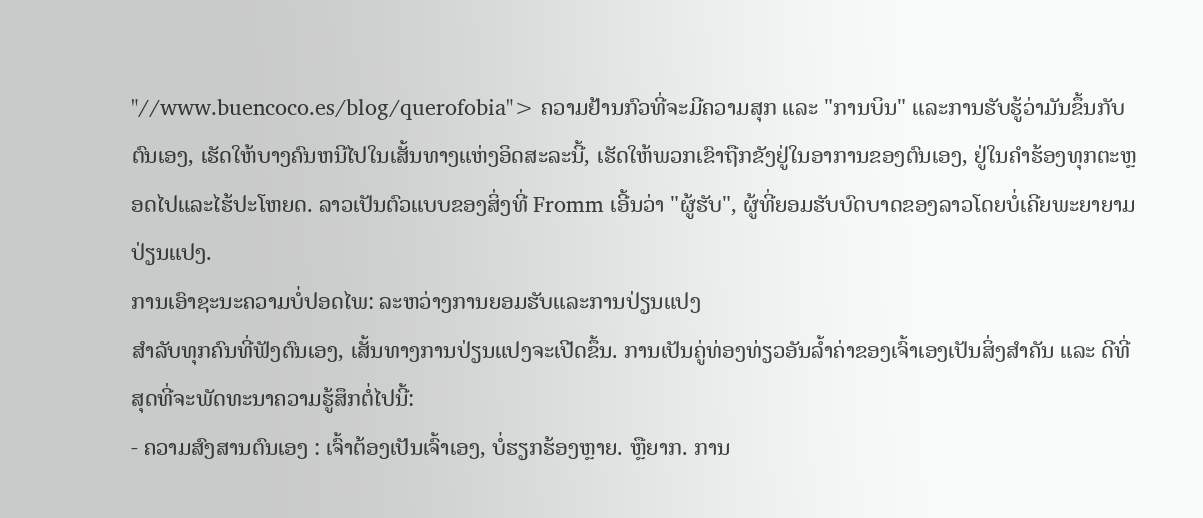"//www.buencoco.es/blog/querofobia"> ຄວາມຢ້ານກົວທີ່ຈະມີຄວາມສຸກ ແລະ "ການບິນ" ແລະການຮັບຮູ້ວ່າມັນຂຶ້ນກັບຕົນເອງ, ເຮັດໃຫ້ບາງຄົນຫນີໄປໃນເສັ້ນທາງແຫ່ງອິດສະລະນີ້, ເຮັດໃຫ້ພວກເຂົາຖືກຂັງຢູ່ໃນອາການຂອງຕົນເອງ, ຢູ່ໃນຄໍາຮ້ອງທຸກຕະຫຼອດໄປແລະໄຮ້ປະໂຫຍດ. ລາວເປັນຕົວແບບຂອງສິ່ງທີ່ Fromm ເອີ້ນວ່າ "ຜູ້ຮັບ", ຜູ້ທີ່ຍອມຮັບບົດບາດຂອງລາວໂດຍບໍ່ເຄີຍພະຍາຍາມປ່ຽນແປງ.
ການເອົາຊະນະຄວາມບໍ່ປອດໄພ: ລະຫວ່າງການຍອມຮັບແລະການປ່ຽນແປງ
ສໍາລັບທຸກຄົນທີ່ຟັງຕົນເອງ, ເສັ້ນທາງການປ່ຽນແປງຈະເປີດຂຶ້ນ. ການເປັນຄູ່ທ່ອງທ່ຽວອັນລ້ຳຄ່າຂອງເຈົ້າເອງເປັນສິ່ງສຳຄັນ ແລະ ດີທີ່ສຸດທີ່ຈະພັດທະນາຄວາມຮູ້ສຶກຕໍ່ໄປນີ້:
- ຄວາມສົງສານຕົນເອງ : ເຈົ້າຕ້ອງເປັນເຈົ້າເອງ, ບໍ່ຮຽກຮ້ອງຫຼາຍ. ຫຼືຍາກ. ການ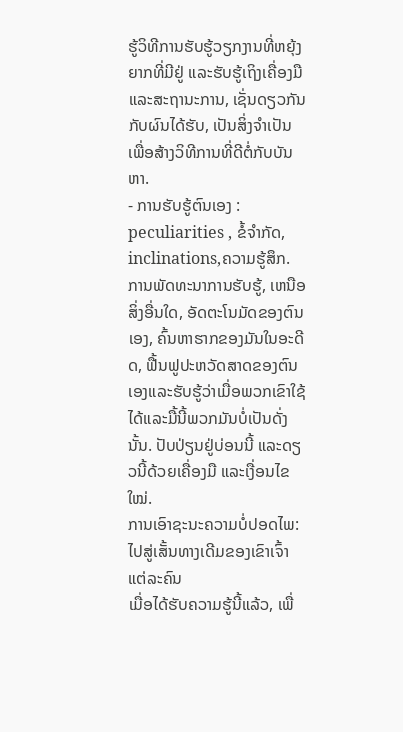ຮູ້ວິທີການຮັບຮູ້ວຽກງານທີ່ຫຍຸ້ງຍາກທີ່ມີຢູ່ ແລະຮັບຮູ້ເຖິງເຄື່ອງມື ແລະສະຖານະການ, ເຊັ່ນດຽວກັນກັບຜົນໄດ້ຮັບ, ເປັນສິ່ງຈໍາເປັນເພື່ອສ້າງວິທີການທີ່ດີຕໍ່ກັບບັນຫາ.
- ການຮັບຮູ້ຕົນເອງ : peculiarities , ຂໍ້ຈໍາກັດ, inclinations,ຄວາມຮູ້ສຶກ. ການພັດທະນາການຮັບຮູ້, ເຫນືອສິ່ງອື່ນໃດ, ອັດຕະໂນມັດຂອງຕົນເອງ, ຄົ້ນຫາຮາກຂອງມັນໃນອະດີດ, ຟື້ນຟູປະຫວັດສາດຂອງຕົນເອງແລະຮັບຮູ້ວ່າເມື່ອພວກເຂົາໃຊ້ໄດ້ແລະມື້ນີ້ພວກມັນບໍ່ເປັນດັ່ງນັ້ນ. ປັບປ່ຽນຢູ່ບ່ອນນີ້ ແລະດຽວນີ້ດ້ວຍເຄື່ອງມື ແລະເງື່ອນໄຂໃໝ່.
ການເອົາຊະນະຄວາມບໍ່ປອດໄພ: ໄປສູ່ເສັ້ນທາງເດີມຂອງເຂົາເຈົ້າແຕ່ລະຄົນ
ເມື່ອໄດ້ຮັບຄວາມຮູ້ນີ້ແລ້ວ, ເພື່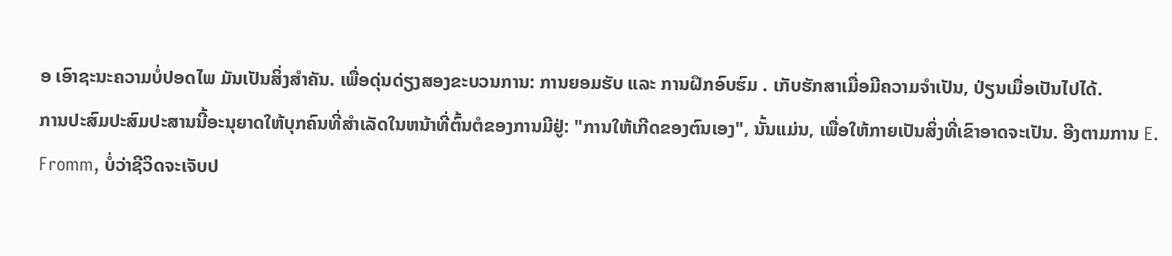ອ ເອົາຊະນະຄວາມບໍ່ປອດໄພ ມັນເປັນສິ່ງສໍາຄັນ. ເພື່ອດຸ່ນດ່ຽງສອງຂະບວນການ: ການຍອມຮັບ ແລະ ການຝຶກອົບຮົມ . ເກັບຮັກສາເມື່ອມີຄວາມຈໍາເປັນ, ປ່ຽນເມື່ອເປັນໄປໄດ້.
ການປະສົມປະສົມປະສານນີ້ອະນຸຍາດໃຫ້ບຸກຄົນທີ່ສໍາເລັດໃນຫນ້າທີ່ຕົ້ນຕໍຂອງການມີຢູ່: "ການໃຫ້ເກີດຂອງຕົນເອງ", ນັ້ນແມ່ນ, ເພື່ອໃຫ້ກາຍເປັນສິ່ງທີ່ເຂົາອາດຈະເປັນ. ອີງຕາມການ E. Fromm, ບໍ່ວ່າຊີວິດຈະເຈັບປ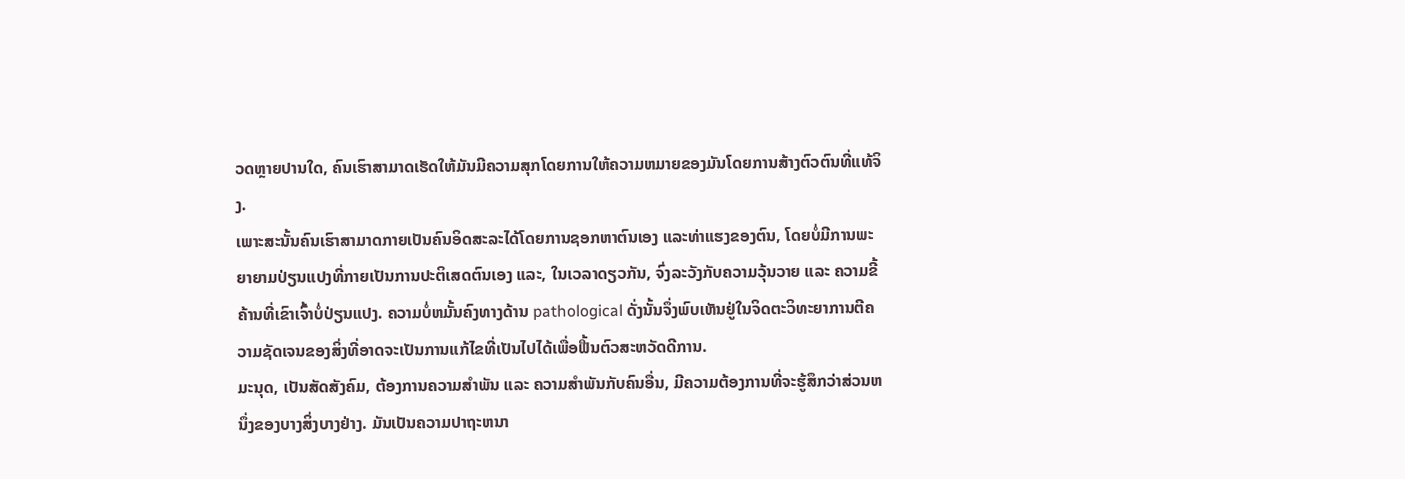ວດຫຼາຍປານໃດ, ຄົນເຮົາສາມາດເຮັດໃຫ້ມັນມີຄວາມສຸກໂດຍການໃຫ້ຄວາມຫມາຍຂອງມັນໂດຍການສ້າງຕົວຕົນທີ່ແທ້ຈິງ.
ເພາະສະນັ້ນຄົນເຮົາສາມາດກາຍເປັນຄົນອິດສະລະໄດ້ໂດຍການຊອກຫາຕົນເອງ ແລະທ່າແຮງຂອງຕົນ, ໂດຍບໍ່ມີການພະຍາຍາມປ່ຽນແປງທີ່ກາຍເປັນການປະຕິເສດຕົນເອງ ແລະ, ໃນເວລາດຽວກັນ, ຈົ່ງລະວັງກັບຄວາມວຸ້ນວາຍ ແລະ ຄວາມຂີ້ຄ້ານທີ່ເຂົາເຈົ້າບໍ່ປ່ຽນແປງ. ຄວາມບໍ່ຫມັ້ນຄົງທາງດ້ານ pathological ດັ່ງນັ້ນຈຶ່ງພົບເຫັນຢູ່ໃນຈິດຕະວິທະຍາການຕີຄວາມຊັດເຈນຂອງສິ່ງທີ່ອາດຈະເປັນການແກ້ໄຂທີ່ເປັນໄປໄດ້ເພື່ອຟື້ນຕົວສະຫວັດດີການ.
ມະນຸດ, ເປັນສັດສັງຄົມ, ຕ້ອງການຄວາມສຳພັນ ແລະ ຄວາມສຳພັນກັບຄົນອື່ນ, ມີຄວາມຕ້ອງການທີ່ຈະຮູ້ສຶກວ່າສ່ວນຫນຶ່ງຂອງບາງສິ່ງບາງຢ່າງ. ມັນເປັນຄວາມປາຖະຫນາ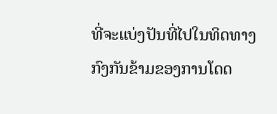ທີ່ຈະແບ່ງປັນທີ່ໄປໃນທິດທາງກົງກັນຂ້າມຂອງການໂດດ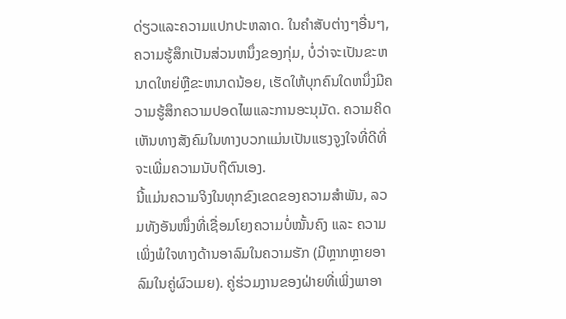ດ່ຽວແລະຄວາມແປກປະຫລາດ. ໃນຄໍາສັບຕ່າງໆອື່ນໆ, ຄວາມຮູ້ສຶກເປັນສ່ວນຫນຶ່ງຂອງກຸ່ມ, ບໍ່ວ່າຈະເປັນຂະຫນາດໃຫຍ່ຫຼືຂະຫນາດນ້ອຍ, ເຮັດໃຫ້ບຸກຄົນໃດຫນຶ່ງມີຄວາມຮູ້ສຶກຄວາມປອດໄພແລະການອະນຸມັດ. ຄວາມຄິດເຫັນທາງສັງຄົມໃນທາງບວກແມ່ນເປັນແຮງຈູງໃຈທີ່ດີທີ່ຈະເພີ່ມຄວາມນັບຖືຕົນເອງ.
ນີ້ແມ່ນຄວາມຈິງໃນທຸກຂົງເຂດຂອງຄວາມສຳພັນ, ລວມທັງອັນໜຶ່ງທີ່ເຊື່ອມໂຍງຄວາມບໍ່ໝັ້ນຄົງ ແລະ ຄວາມເພິ່ງພໍໃຈທາງດ້ານອາລົມໃນຄວາມຮັກ (ມີຫຼາກຫຼາຍອາລົມໃນຄູ່ຜົວເມຍ). ຄູ່ຮ່ວມງານຂອງຝ່າຍທີ່ເພິ່ງພາອາ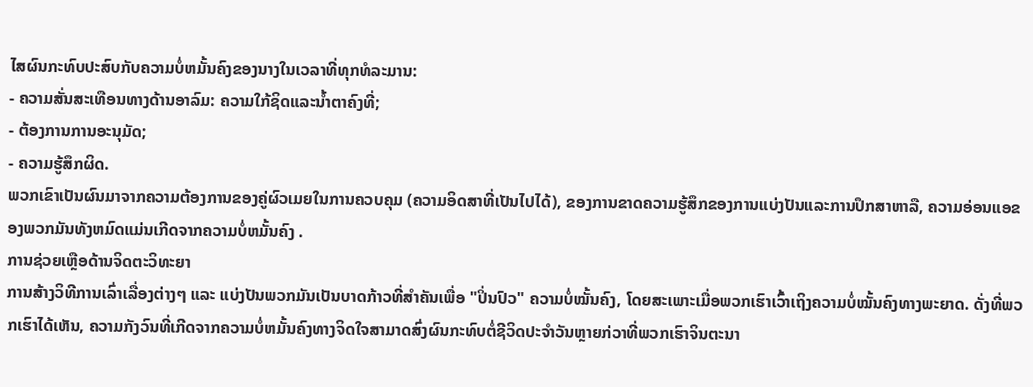ໄສຜົນກະທົບປະສົບກັບຄວາມບໍ່ຫມັ້ນຄົງຂອງນາງໃນເວລາທີ່ທຸກທໍລະມານ:
- ຄວາມສັ່ນສະເທືອນທາງດ້ານອາລົມ: ຄວາມໃກ້ຊິດແລະນ້ຳຕາຄົງທີ່;
- ຕ້ອງການການອະນຸມັດ;
- ຄວາມຮູ້ສຶກຜິດ.
ພວກເຂົາເປັນຜົນມາຈາກຄວາມຕ້ອງການຂອງຄູ່ຜົວເມຍໃນການຄວບຄຸມ (ຄວາມອິດສາທີ່ເປັນໄປໄດ້), ຂອງການຂາດຄວາມຮູ້ສຶກຂອງການແບ່ງປັນແລະການປຶກສາຫາລື, ຄວາມອ່ອນແອຂອງພວກມັນທັງຫມົດແມ່ນເກີດຈາກຄວາມບໍ່ຫມັ້ນຄົງ .
ການຊ່ວຍເຫຼືອດ້ານຈິດຕະວິທະຍາ
ການສ້າງວິທີການເລົ່າເລື່ອງຕ່າງໆ ແລະ ແບ່ງປັນພວກມັນເປັນບາດກ້າວທີ່ສຳຄັນເພື່ອ "ປິ່ນປົວ" ຄວາມບໍ່ໝັ້ນຄົງ, ໂດຍສະເພາະເມື່ອພວກເຮົາເວົ້າເຖິງຄວາມບໍ່ໝັ້ນຄົງທາງພະຍາດ. ດັ່ງທີ່ພວກເຮົາໄດ້ເຫັນ, ຄວາມກັງວົນທີ່ເກີດຈາກຄວາມບໍ່ຫມັ້ນຄົງທາງຈິດໃຈສາມາດສົ່ງຜົນກະທົບຕໍ່ຊີວິດປະຈໍາວັນຫຼາຍກ່ວາທີ່ພວກເຮົາຈິນຕະນາ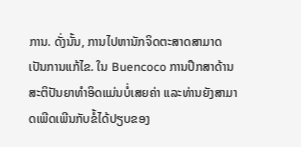ການ. ດັ່ງນັ້ນ, ການໄປຫານັກຈິດຕະສາດສາມາດເປັນການແກ້ໄຂ. ໃນ Buencoco ການປຶກສາດ້ານສະຕິປັນຍາທໍາອິດແມ່ນບໍ່ເສຍຄ່າ ແລະທ່ານຍັງສາມາດເພີດເພີນກັບຂໍ້ໄດ້ປຽບຂອງ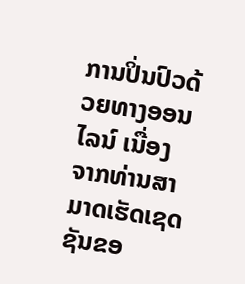ການປິ່ນປົວດ້ວຍທາງອອນໄລນ໌ ເນື່ອງຈາກທ່ານສາມາດເຮັດເຊດຊັນຂອ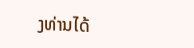ງທ່ານໄດ້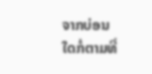ຈາກບ່ອນໃດກໍ່ຕາມທີ່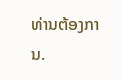ທ່ານຕ້ອງການ.